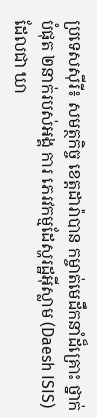ប្រទេសស៊ីរី៖ សមត្ថកិច្ច ខេត្តដារ៉ាបាន កម្ចាត់មេដឹកនាំដ៏គ្រោះ ថ្នាក់បំផុត ២នាក់របស់អង្គ ការ ភេរវកម្មដែស្ហរដ្ឋអ៊ីស្លាម (Daesh ISIS) ដែលជា ឃា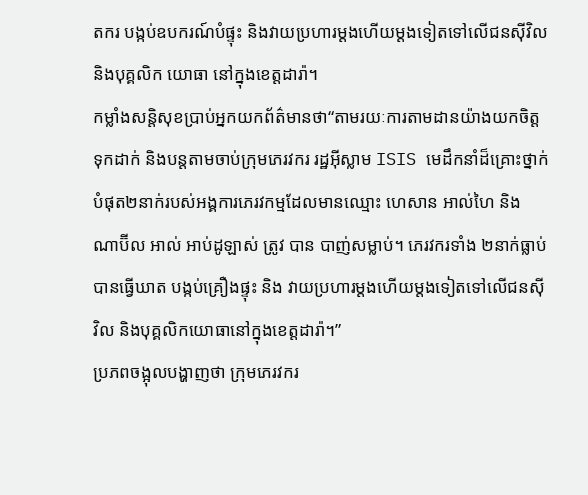តករ បង្កប់ឧបករណ៍បំផ្ទុះ និងវាយប្រហារម្តងហើយម្តងទៀតទៅលើជនស៊ីវិល និងបុគ្គលិក យោធា នៅក្នុងខេត្តដារ៉ា។
កម្លាំងសន្តិសុខប្រាប់អ្នកយកព័ត៌មានថា“តាមរយៈការតាមដានយ៉ាងយកចិត្តទុកដាក់ និងបន្តតាមចាប់ក្រុមភេរវករ រដ្ឋអ៊ីស្លាម ISIS មេដឹកនាំដ៏គ្រោះថ្នាក់បំផុត២នាក់របស់អង្គការភេរវកម្មដែលមានឈ្មោះ ហេសាន អាល់ហៃ និង ណាប៊ីល អាល់ អាប់ដូឡាស់ ត្រូវ បាន បាញ់សម្លាប់។ ភេរវករទាំង ២នាក់ធ្លាប់បានធ្វើឃាត បង្កប់គ្រឿងផ្ទុះ និង វាយប្រហារម្តងហើយម្តងទៀតទៅលើជនស៊ីវិល និងបុគ្គលិកយោធានៅក្នុងខេត្តដារ៉ា។”
ប្រភពចង្អុលបង្ហាញថា ក្រុមភេរវករ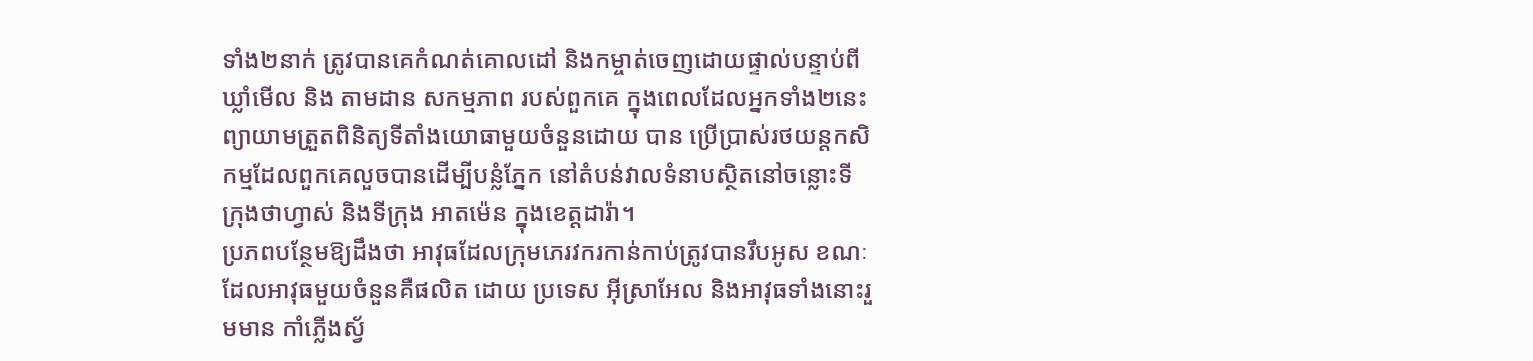ទាំង២នាក់ ត្រូវបានគេកំណត់គោលដៅ និងកម្ចាត់ចេញដោយផ្ទាល់បន្ទាប់ពីឃ្លាំមើល និង តាមដាន សកម្មភាព របស់ពួកគេ ក្នុងពេលដែលអ្នកទាំង២នេះព្យាយាមត្រួតពិនិត្យទីតាំងយោធាមួយចំនួនដោយ បាន ប្រើប្រាស់រថយន្តកសិកម្មដែលពួកគេលួចបានដើម្បីបន្លំភ្នែក នៅតំបន់វាលទំនាបស្ថិតនៅចន្លោះទីក្រុងថាហ្វាស់ និងទីក្រុង អាតម៉េន ក្នុងខេត្តដារ៉ា។
ប្រភពបន្ថែមឱ្យដឹងថា អាវុធដែលក្រុមភេរវករកាន់កាប់ត្រូវបានរឹបអូស ខណៈដែលអាវុធមួយចំនួនគឺផលិត ដោយ ប្រទេស អ៊ីស្រាអែល និងអាវុធទាំងនោះរួមមាន កាំភ្លើងស្វ័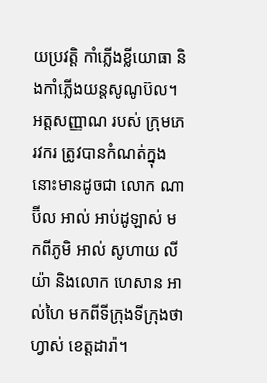យប្រវត្តិ កាំភ្លើងខ្លីយោធា និងកាំភ្លើងយន្តសូណូប៊ល។ អត្តសញ្ញាណ របស់ ក្រុមភេរវករ ត្រូវបានកំណត់ក្នុង នោះមានដូចជា លោក ណាប៊ីល អាល់ អាប់ដូឡាស់ មកពីភូមិ អាល់ សូហាយ លីយ៉ា និងលោក ហេសាន អាល់ហៃ មកពីទីក្រុងទីក្រុងថាហ្វាស់ ខេត្តដារ៉ា។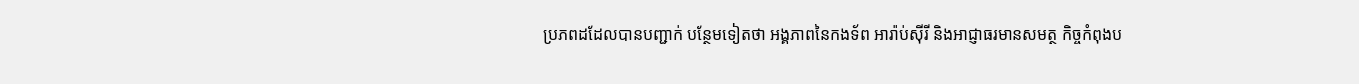ប្រភពដដែលបានបញ្ជាក់ បន្ថែមទៀតថា អង្គភាពនៃកងទ័ព អារ៉ាប់ស៊ីរី និងអាជ្ញាធរមានសមត្ថ កិច្ចកំពុងប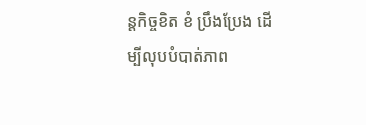ន្តកិច្ចខិត ខំ ប្រឹងប្រែង ដើម្បីលុបបំបាត់ភាព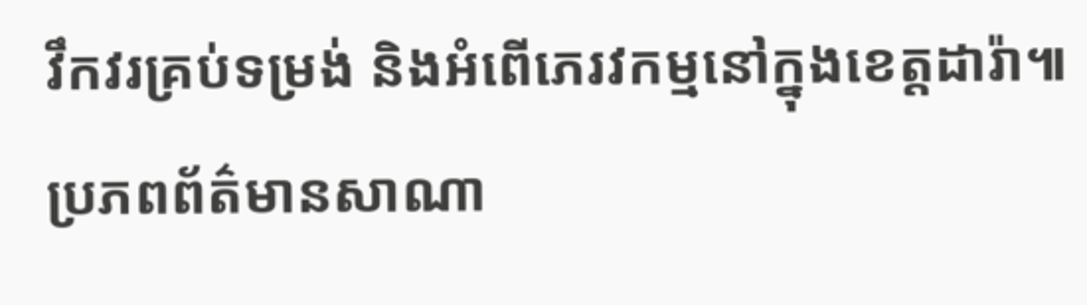វឹកវរគ្រប់ទម្រង់ និងអំពើភេរវកម្មនៅក្នុងខេត្តដារ៉ា៕
ប្រភពព័ត៌មានសាណា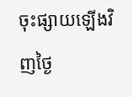ចុះផ្សាយឡើងវិញថ្ងៃ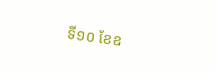ទី១០ ខែឧ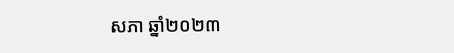សភា ឆ្នាំ២០២៣